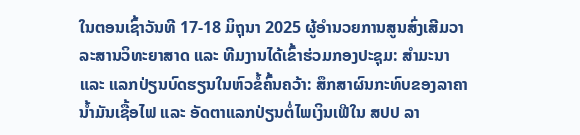ໃນຕອນເຊົ້າວັນທີ 17-18 ມິຖຸນາ 2025 ຜູ້ອໍານວຍການສູນສົ່ງເສີມວາລະສານວິທະຍາສາດ ແລະ ທີມງານໄດ້ເຂົ້າຮ່ວມກອງປະຊຸມ: ສໍາມະນາ ແລະ ແລກປ່ຽນບົດຮຽນໃນຫົວຂໍ້ຄົ້ນຄວ້າ: ສຶກສາຜົນກະທົບຂອງລາຄານໍ້າມັນເຊື້ອໄຟ ແລະ ອັດຕາແລກປ່ຽນຕໍ່ໄພເງິນເຟີໃນ ສປປ ລາ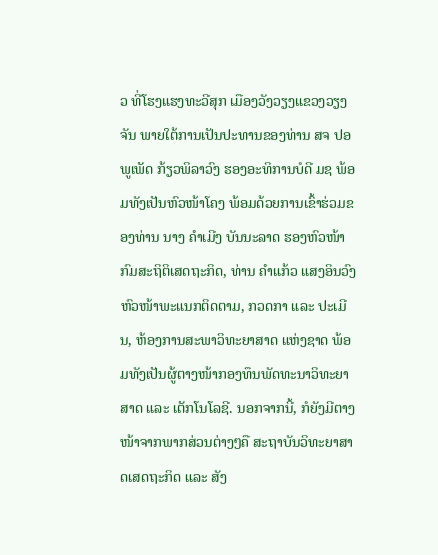ວ ທີ່ໂຮງແຮງທະວີສຸກ ເມືອງວັງວຽງແຂວງວຽງຈັນ ພາຍໃຕ້ການເປັນປະທານຂອງທ່ານ ສຈ ປອ ພູເພັດ ກ້ຽວພິລາວົງ ຮອງອະທິການບໍດີ ມຊ ພ້ອມທັງເປັນຫົວໜ້າໂຄງ ພ້ອມດ້ວຍການເຂົ້າຮ່ວມຂອງທ່ານ ນາງ ຄໍາເມີງ ບັນນະລາດ ຮອງຫົວໜ້າກົມສະຖິຕິເສດຖະກິດ, ທ່ານ ຄໍາແກ້ວ ແສງອິນວົງ ຫົວໜ້າພະແນກຕິດຕາມ, ກວດກາ ແລະ ປະເມີນ, ຫ້ອງການສະພາວິທະຍາສາດ ແຫ່ງຊາດ ພ້ອມທັງເປັນຜູ້ຕາງໜ້າກອງທຶນພັດທະນາວິທະຍາສາດ ແລະ ເຕັກໂນໂລຊີ. ນອກຈາກນີ້, ກໍຍັງມີຕາງໜ້າຈາກພາກສ່ວນຕ່າງໆຄື ສະຖາບັນວິທະຍາສາດເສດຖະກິດ ແລະ ສັງ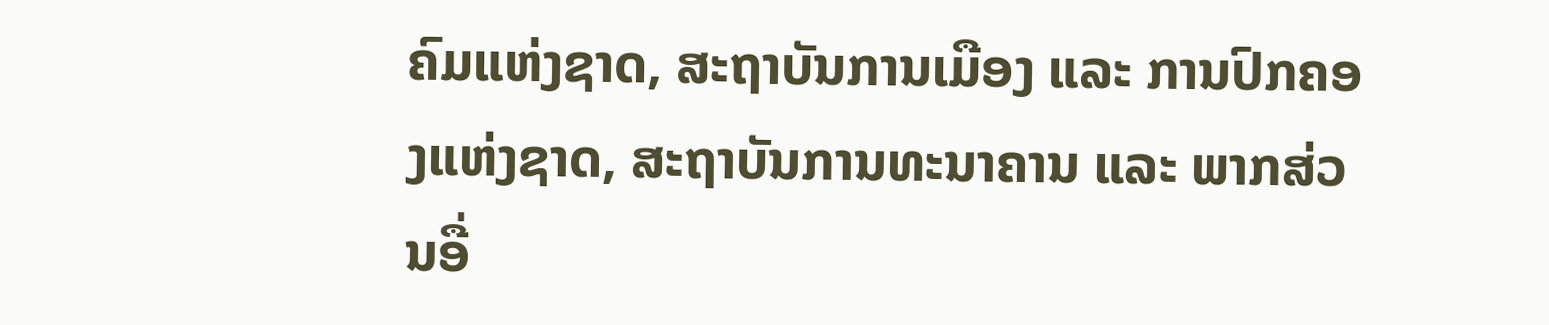ຄົມແຫ່ງຊາດ, ສະຖາບັນການເມືອງ ແລະ ການປົກຄອງແຫ່ງຊາດ, ສະຖາບັນການທະນາຄານ ແລະ ພາກສ່ວນອື່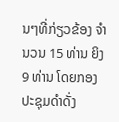ນໆທີ່ກ່ຽວຂ້ອງ ຈໍານວນ 15 ທ່ານ ຍິງ 9 ທ່ານ ໂດຍກອງປະຊຸມດໍາດັ່ງ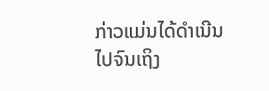ກ່າວແມ່ນໄດ້ດໍາເນີນໄປຈົນເຖິງ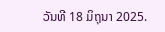ວັນທີ 18 ມິຖຸນາ 2025.